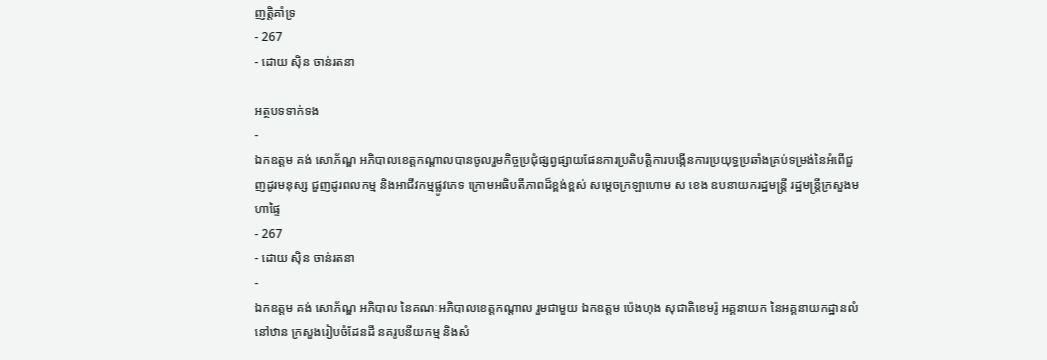ញត្តិគាំទ្រ
- 267
- ដោយ ស៊ិន ចាន់រតនា

អត្ថបទទាក់ទង
-
ឯកឧត្ដម គង់ សោភ័ណ្ឌ អភិបាលខេត្តកណ្ដាលបានចូលរួមកិច្ចប្រជុំផ្សព្វផ្សាយផែនការប្រតិបត្តិការបង្កើនការប្រយុទ្ធប្រឆាំងគ្រប់ទម្រង់នៃអំពើជួញដូរមនុស្ស ជួញដូរពលកម្ម និងអាជីវកម្មផ្លូវភេទ ក្រោមអធិបតីភាពដ៏ខ្ពង់ខ្ពស់ សម្ដេចក្រឡាហោម ស ខេង ឧបនាយករដ្ឋមន្ត្រី រដ្ឋមន្ត្រីក្រសួងមហាផ្ទៃ
- 267
- ដោយ ស៊ិន ចាន់រតនា
-
ឯកឧត្តម គង់ សោភ័ណ្ឌ អភិបាល នៃគណៈអភិបាលខេត្តកណ្តាល រួមជាមួយ ឯកឧត្តម ប៉េងហុង សុជាតិខេមរ៉ូ អគ្គនាយក នៃអគ្គនាយកដ្ឋានលំនៅឋាន ក្រសួងរៀបចំដែនដី នគរូបនីយកម្ម និងសំ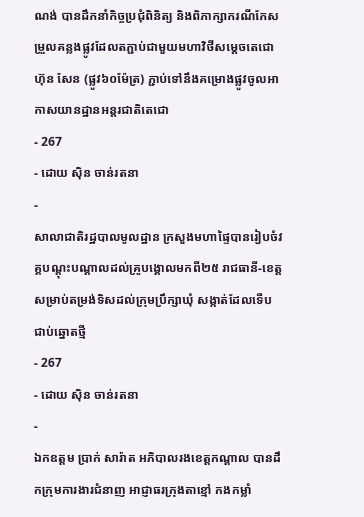ណង់ បានដឹកនាំកិច្ចប្រជុំពិនិត្យ និងពិភាក្សាករណីកែសម្រួលគន្លងផ្លូវដែលតភ្ជាប់ជាមួយមហាវិថីសម្ដេចតេជោ ហ៊ុន សែន (ផ្លូវ៦០ម៉ែត្រ) ភ្ជាប់ទៅនឹងគម្រោងផ្លូវចូលអាកាសយានដ្ឋានអន្តរជាតិតេជោ
- 267
- ដោយ ស៊ិន ចាន់រតនា
-
សាលាជាតិរដ្ឋបាលមូលដ្ឋាន ក្រសួងមហាផ្ទៃបានរៀបចំវគ្គបណ្តុះបណ្តាលដល់គ្រូបង្គោលមកពី២៥ រាជធានី-ខេត្ត សម្រាប់តម្រង់ទិសដល់ក្រុមប្រឹក្សាឃុំ សង្កាត់ដែលទើបជាប់ឆ្នោតថ្មី
- 267
- ដោយ ស៊ិន ចាន់រតនា
-
ឯកឧត្ដម ប្រាក់ សារ៉ាត អភិបាលរងខេត្តកណ្ដាល បានដឹកក្រុមការងារជំនាញ អាជ្ញាធរក្រុងតាខ្មៅ កងកម្លាំ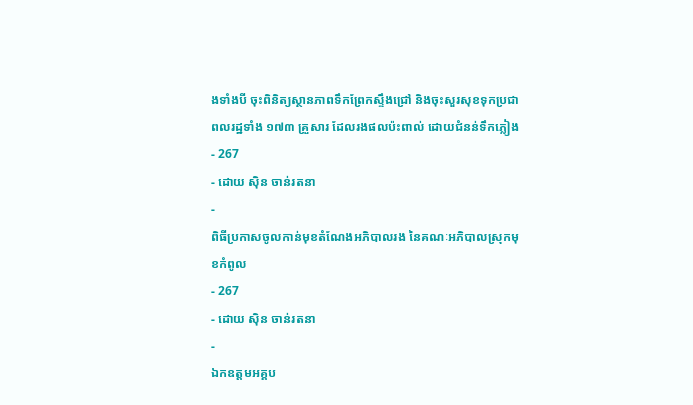ងទាំងបី ចុះពិនិត្យស្ថានភាពទឹកព្រែកស្ទឹងជ្រៅ និងចុះសួរសុខទុកប្រជាពលរដ្ឋទាំង ១៧៣ គ្រួសារ ដែលរងផលប៉ះពាល់ ដោយជំនន់ទឹកភ្លៀង
- 267
- ដោយ ស៊ិន ចាន់រតនា
-
ពិធីប្រកាសចូលកាន់មុខតំណែងអភិបាលរង នៃគណៈអភិបាលស្រុកមុខកំពូល
- 267
- ដោយ ស៊ិន ចាន់រតនា
-
ឯកឧត្តមអគ្គប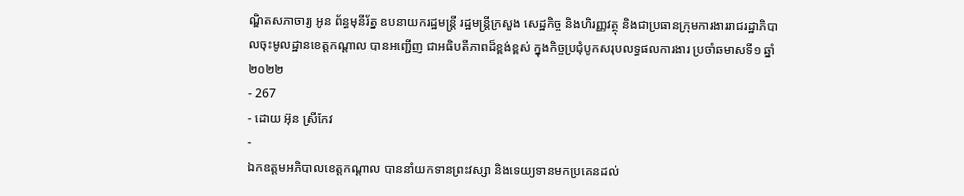ណ្ឌិតសភាចារ្យ អូន ព័ន្ធមុនីរ័ត្ន ឧបនាយករដ្ឋមន្រ្តី រដ្ឋមន្រ្តីក្រសួង សេដ្ឋកិច្ច និងហិរញ្ញវត្ថុ និងជាប្រធានក្រុមការងាររាជរដ្ឋាភិបាលចុះមូលដ្ឋានខេត្តកណ្តាល បានអញ្ជើញ ជាអធិបតីភាពដ៏ខ្ពង់ខ្ពស់ ក្នុងកិច្ចប្រជុំបូកសរុបលទ្ធផលការងារ ប្រចាំឆមាសទី១ ឆ្នាំ២០២២
- 267
- ដោយ អ៊ុន ស្រីកែវ
-
ឯកឧត្តមអភិបាលខេត្តកណ្តាល បាននាំយកទានព្រះវស្សា និងទេយ្យទានមកប្រគេនដល់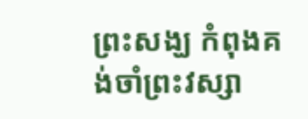ព្រះសង្ឃ កំពុងគង់ចាំព្រះវស្សា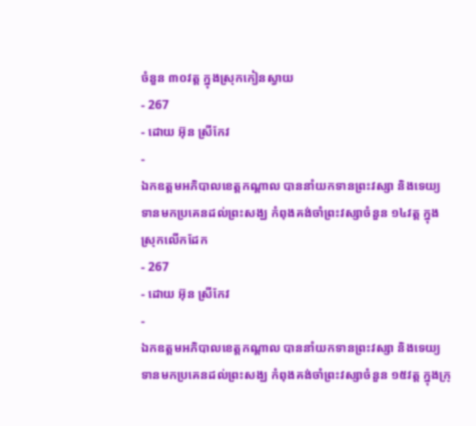ចំនួន ៣០វត្ត ក្នុងស្រុកកៀនស្វាយ
- 267
- ដោយ អ៊ុន ស្រីកែវ
-
ឯកឧត្តមអភិបាលខេត្តកណ្តាល បាននាំយកទានព្រះវស្សា និងទេយ្យទានមកប្រគេនដល់ព្រះសង្ឃ កំពុងគង់ចាំព្រះវស្សាចំនួន ១៤វត្ត ក្នុងស្រុកលើកដែក
- 267
- ដោយ អ៊ុន ស្រីកែវ
-
ឯកឧត្តមអភិបាលខេត្តកណ្តាល បាននាំយកទានព្រះវស្សា និងទេយ្យទានមកប្រគេនដល់ព្រះសង្ឃ កំពុងគង់ចាំព្រះវស្សាចំនួន ១៥វត្ត ក្នុងក្រុ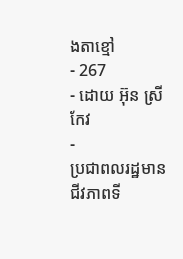ងតាខ្មៅ
- 267
- ដោយ អ៊ុន ស្រីកែវ
-
ប្រជាពលរដ្ឋមានជីវភាពទី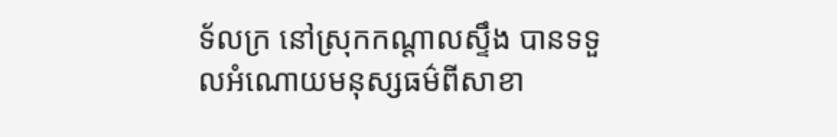ទ័លក្រ នៅស្រុកកណ្ដាលស្ទឹង បានទទួលអំណោយមនុស្សធម៌ពីសាខា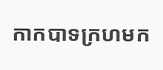កាកបាទក្រហមក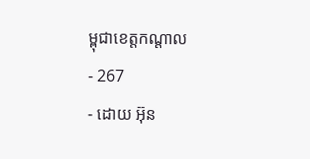ម្ពុជាខេត្តកណ្តាល
- 267
- ដោយ អ៊ុន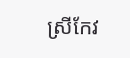ស្រីកែវ